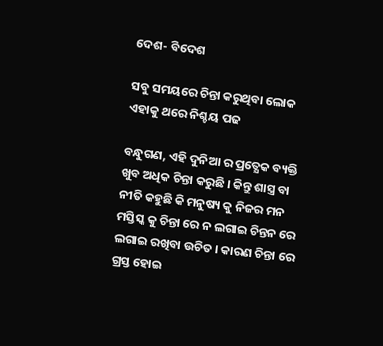ଦେଶ- ବିଦେଶ

ସବୁ ସମୟରେ ଚିନ୍ତା କରୁଥିବା ଲୋକ ଏହାକୁ ଥରେ ନିଶ୍ଚୟ ପଢ

ବନ୍ଧୁଗଣ, ଏହି ଦୁନିଆ ର ପ୍ରତ୍ଯେକ ବ୍ୟକ୍ତି ଖୁବ ଅଧିକ ଚିନ୍ତା କରୁଛି । କିନ୍ତୁ ଶାସ୍ତ୍ର ବା ନୀତି କହୁଛି କି ମନୁଷ୍ୟ କୁ ନିଜର ମନ ମସ୍ତିସ୍କ କୁ ଚିନ୍ତା ରେ ନ ଲଗାଇ ଚିନ୍ତନ ରେ ଲଗାଇ ରଖିବା ଉଚିତ । କାରଣ ଚିନ୍ତା ରେ ଗ୍ରସ୍ତ ହୋଇ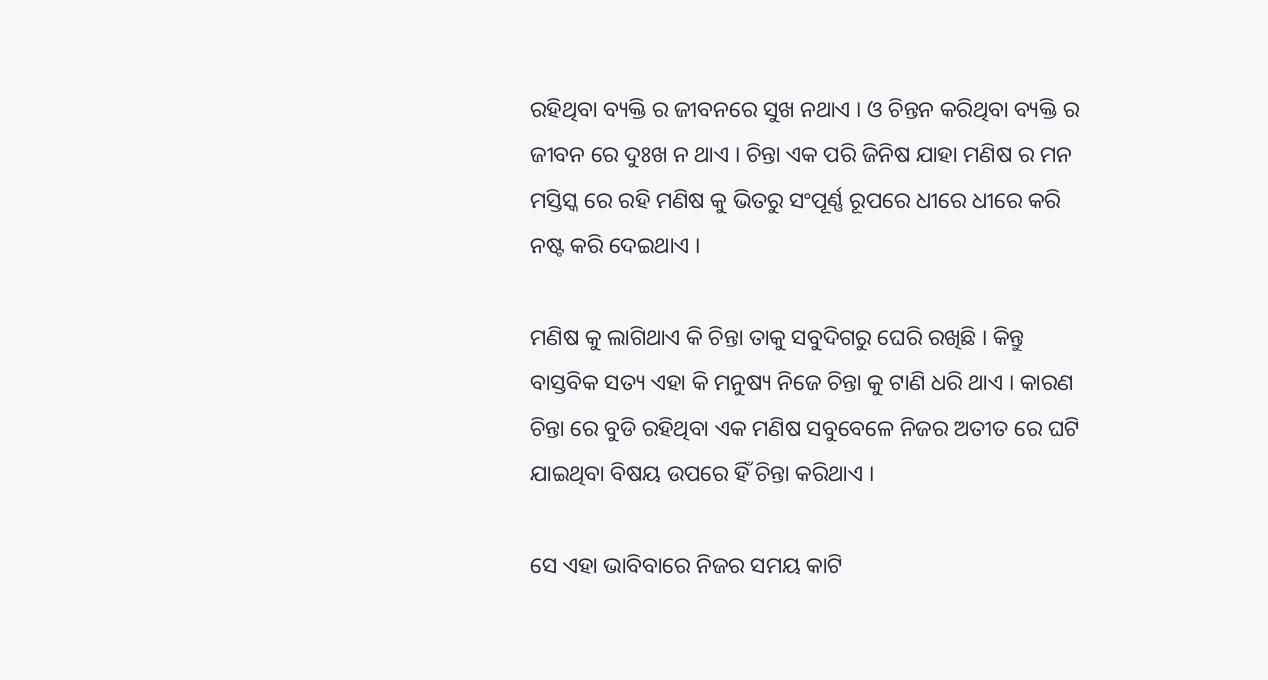ରହିଥିବା ବ୍ୟକ୍ତି ର ଜୀବନରେ ସୁଖ ନଥାଏ । ଓ ଚିନ୍ତନ କରିଥିବା ବ୍ୟକ୍ତି ର ଜୀବନ ରେ ଦୁଃଖ ନ ଥାଏ । ଚିନ୍ତା ଏକ ପରି ଜିନିଷ ଯାହା ମଣିଷ ର ମନ ମସ୍ତିସ୍କ ରେ ରହି ମଣିଷ କୁ ଭିତରୁ ସଂପୂର୍ଣ୍ଣ ରୂପରେ ଧୀରେ ଧୀରେ କରି ନଷ୍ଟ କରି ଦେଇଥାଏ ।

ମଣିଷ କୁ ଲାଗିଥାଏ କି ଚିନ୍ତା ତାକୁ ସବୁଦିଗରୁ ଘେରି ରଖିଛି । କିନ୍ତୁ ବାସ୍ତବିକ ସତ୍ୟ ଏହା କି ମନୁଷ୍ୟ ନିଜେ ଚିନ୍ତା କୁ ଟାଣି ଧରି ଥାଏ । କାରଣ ଚିନ୍ତା ରେ ବୁଡି ରହିଥିବା ଏକ ମଣିଷ ସବୁବେଳେ ନିଜର ଅତୀତ ରେ ଘଟି ଯାଇଥିବା ବିଷୟ ଉପରେ ହିଁ ଚିନ୍ତା କରିଥାଏ ।

ସେ ଏହା ଭାବିବାରେ ନିଜର ସମୟ କାଟି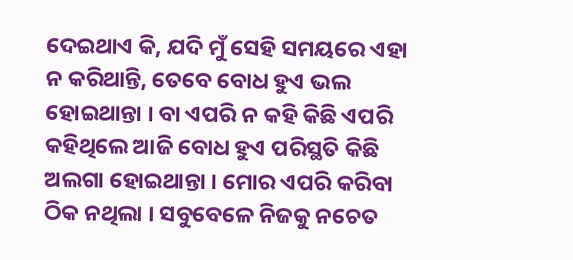ଦେଇଥାଏ କି, ଯଦି ମୁଁ ସେହି ସମୟରେ ଏହା ନ କରିଥାନ୍ତି, ତେବେ ବୋଧ ହୁଏ ଭଲ ହୋଇଥାନ୍ତା । ବା ଏପରି ନ କହି କିଛି ଏପରି କହିଥିଲେ ଆଜି ବୋଧ ହୁଏ ପରିସ୍ଥତି କିଛି ଅଲଗା ହୋଇଥାନ୍ତା । ମୋର ଏପରି କରିବା ଠିକ ନଥିଲା । ସବୁବେଳେ ନିଜକୁ ନଚେତ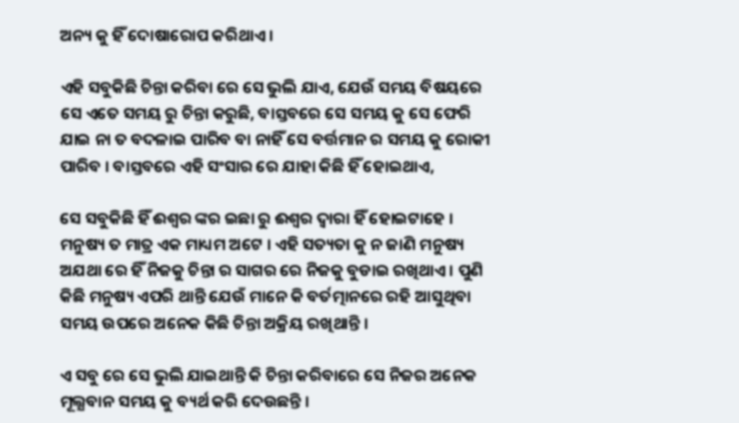ଅନ୍ୟ କୁ ହିଁ ଦୋଷାରୋପ କରିଥାଏ ।

ଏହି ସବୁକିଛି ଚିନ୍ତା କରିବା ରେ ସେ ଭୁଲି ଯାଏ, ଯେଉଁ ସମୟ ବିଷୟରେ ସେ ଏତେ ସମୟ ରୁ ଚିନ୍ତା କରୁଛି, ବାସ୍ତବରେ ସେ ସମୟ କୁ ସେ ଫେରି ଯାଇ ନା ତ ବଦଳାଇ ପାରିବ ବା ନାହିଁ ସେ ବର୍ତ୍ତମାନ ର ସମୟ କୁ ରୋକୀ ପାରିବ । ବାସ୍ତବରେ ଏହି ସଂସାର ରେ ଯାହା କିଛି ହିଁ ହୋଇଥାଏ,

ସେ ସବୁକିଛି ହିଁ ଈଶ୍ଵର ଙ୍କର ଇଛା ରୁ ଈଶ୍ଵର ଦ୍ଵାରା ହିଁ ହୋଇଟାହେ । ମନୁଷ୍ୟ ତ ମାତ୍ର ଏକ ମାଧ୍ୟମ ଅଟେ । ଏହି ସତ୍ୟତା କୁ ନ ଜାଣି ମନୁଷ୍ୟ ଅଯଥା ରେ ହିଁ ନିଜକୁ ଚିନ୍ତା ର ସାଗର ରେ ନିଜକୁ ବୁଡାଇ ରଖିଥାଏ । ପୁଣି କିଛି ମନୁଷ୍ୟ ଏପରି ଥାନ୍ତି ଯେଉଁ ମାନେ କି ବର୍ତତ୍ମାନରେ ରହି ଆସୁଥିବା ସମୟ ଉପରେ ଅନେକ କିଛି ଚିନ୍ତା ଅକ୍ରିୟ ରଖିଥାନ୍ତି ।

ଏ ସବୁ ରେ ସେ ଭୁଲି ଯାଇଥାନ୍ତି କି ଚିନ୍ତା କରିବାରେ ସେ ନିଜର ଅନେକ ମୂଲ୍ଯବାନ ସମୟ କୁ ବ୍ୟର୍ଥ କରି ଦେଉଛନ୍ତି ।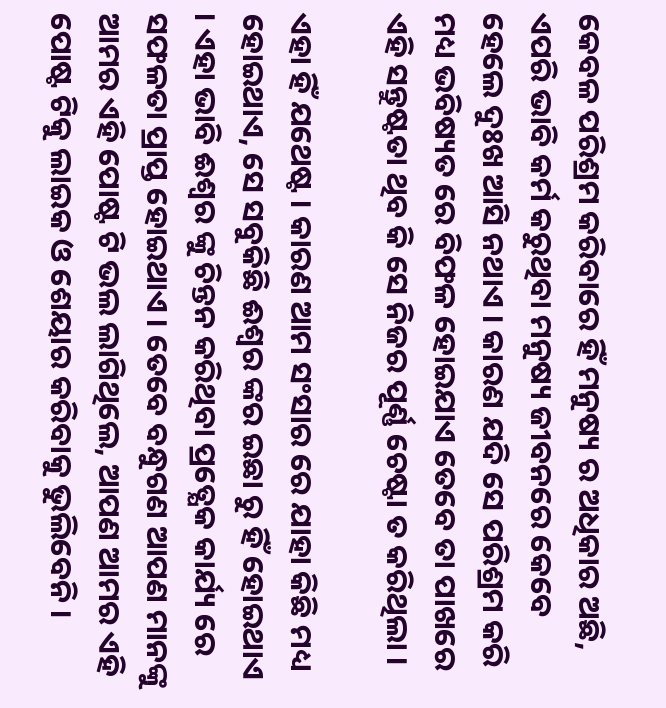କେବଳ ପରିଶ୍ରମ କରିବାରେ ହିଁ ମନୁଷ୍ୟ ର ଅଧିକାର ଅଛି, ଏପରି ଭାବି କର୍ମ କରୁଥିବା ମନୁଷ୍ୟ ଜୀବନରେ କେବେ ହେଲେ ଦୁଃଖ ଆସି ନଥାଏ । କାରଣ ଯଦି ସେ ପରିଶ୍ରମ କରି ମଧ୍ୟ ଭବିଷ୍ୟତ ରେ ବିଫଳ ହୋଇଯାଏ ତେବେ ତା ପାଖରେ ଏହି ସନ୍ତୁଷ୍ଟତା ଥିବ କି ସେ ନିଜର ପୂର୍ଣ୍ଣ ଚେଷ୍ଟା ତ କରିଥିଲା ।

ଏହା ହିଁ ଯଥେଷ୍ଟ । କାରଣ ଆମ ସଂସାର ରେ ଯାହା କିଛି ମଧ୍ୟ ହୋଇଥାଏ, ସେ ସବୁକିଛି ଈଶ୍ଵର ଙ୍କର ଇଛା ରୁ ହିଁ ହୋଇଥାଏ । ଏହା ଭାବି ଈଶ୍ଵର ଙ୍କୁ ଚିନ୍ତନ କରିଥିବା ପ୍ରତ୍ଯେକ କାର୍ଯ୍ୟ ରେ ସଫଳତା ପ୍ରାପ୍ତ ହୋଇଥାଏ । ତେବେ ବନ୍ଧୁଗଣ ଆପଣ ମାନଙ୍କୁ ଆମର ଏହି ପୋଷ୍ଟ ଟି ଭଲ ଲାଗିଥିଲେ, ଆପଣ ଆମର ଏହି ପୋଷ୍ଟ ଟିକୁ ଲାଇକ ଓ ଶେୟାର କରିବାକୁ ଭୁଲିବେନି ।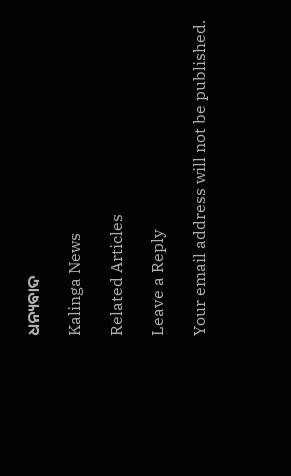ଧନ୍ୟବାଦ

Kalinga News

Related Articles

Leave a Reply

Your email address will not be published.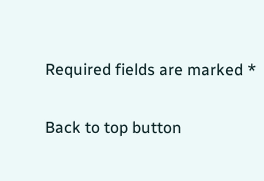Required fields are marked *

Back to top button